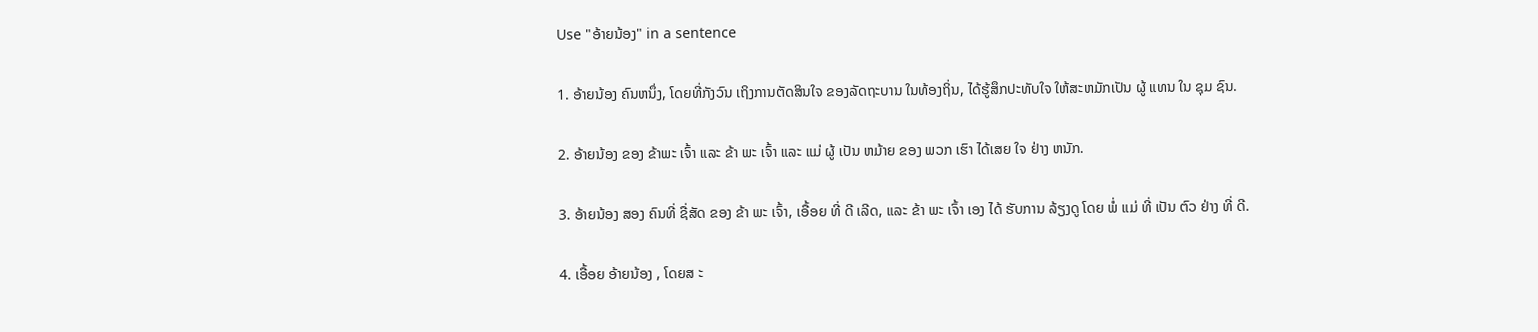Use "ອ້າຍນ້ອງ" in a sentence

1. ອ້າຍນ້ອງ ຄົນຫນຶ່ງ, ໂດຍທີ່ກັງວົນ ເຖິງການຕັດສິນໃຈ ຂອງລັດຖະບານ ໃນທ້ອງຖິ່ນ, ໄດ້ຮູ້ສຶກປະທັບໃຈ ໃຫ້ສະຫມັກເປັນ ຜູ້ ແທນ ໃນ ຊຸມ ຊົນ.

2. ອ້າຍນ້ອງ ຂອງ ຂ້າພະ ເຈົ້າ ແລະ ຂ້າ ພະ ເຈົ້າ ແລະ ແມ່ ຜູ້ ເປັນ ຫມ້າຍ ຂອງ ພວກ ເຮົາ ໄດ້ເສຍ ໃຈ ຢ່າງ ຫນັກ.

3. ອ້າຍນ້ອງ ສອງ ຄົນທີ່ ຊື່ສັດ ຂອງ ຂ້າ ພະ ເຈົ້າ, ເອື້ອຍ ທີ່ ດີ ເລີດ, ແລະ ຂ້າ ພະ ເຈົ້າ ເອງ ໄດ້ ຮັບການ ລ້ຽງດູ ໂດຍ ພໍ່ ແມ່ ທີ່ ເປັນ ຕົວ ຢ່າງ ທີ່ ດີ.

4. ເອື້ອຍ ອ້າຍນ້ອງ , ໂດຍສ ະ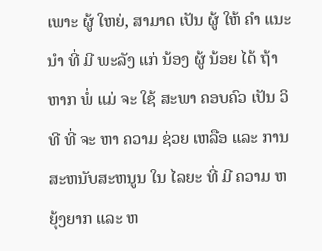ເພາະ ຜູ້ ໃຫຍ່, ສາມາດ ເປັນ ຜູ້ ໃຫ້ ຄໍາ ແນະນໍາ ທີ່ ມີ ພະລັງ ແກ່ ນ້ອງ ຜູ້ ນ້ອຍ ໄດ້ ຖ້າ ຫາກ ພໍ່ ແມ່ ຈະ ໃຊ້ ສະພາ ຄອບຄົວ ເປັນ ວິທີ ທີ່ ຈະ ຫາ ຄວາມ ຊ່ວຍ ເຫລືອ ແລະ ການ ສະຫນັບສະຫນູນ ໃນ ໄລຍະ ທີ່ ມີ ຄວາມ ຫຍຸ້ງຍາກ ແລະ ຫ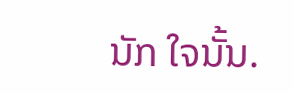ນັກ ໃຈນັ້ນ.